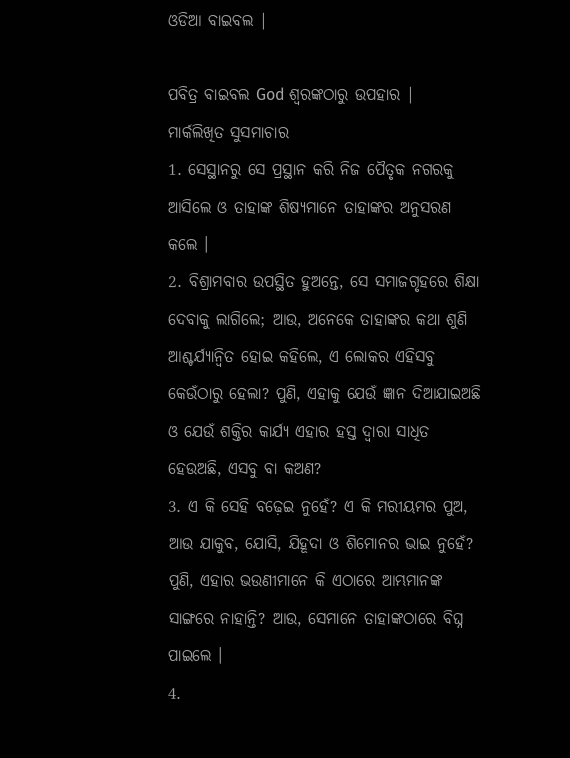ଓଡିଆ ବାଇବଲ |

ପବିତ୍ର ବାଇବଲ God ଶ୍ବରଙ୍କଠାରୁ ଉପହାର |
ମାର୍କଲିଖିତ ସୁସମାଚାର
1. ସେସ୍ଥାନରୁ ସେ ପ୍ରସ୍ଥାନ କରି ନିଜ ପୈତୃକ ନଗରକୁ ଆସିଲେ ଓ ତାହାଙ୍କ ଶିଷ୍ୟମାନେ ତାହାଙ୍କର ଅନୁସରଣ କଲେ ।
2. ବିଶ୍ରାମବାର ଉପସ୍ଥିତ ହୁଅନ୍ତେ, ସେ ସମାଜଗୃହରେ ଶିକ୍ଷା ଦେବାକୁ ଲାଗିଲେ; ଆଉ, ଅନେକେ ତାହାଙ୍କର କଥା ଶୁଣି ଆଶ୍ଚର୍ଯ୍ୟାନ୍ଵିତ ହୋଇ କହିଲେ, ଏ ଲୋକର ଏହିସବୁ କେଉଁଠାରୁ ହେଲା? ପୁଣି, ଏହାକୁ ଯେଉଁ ଜ୍ଞାନ ଦିଆଯାଇଅଛି ଓ ଯେଉଁ ଶକ୍ତିର କାର୍ଯ୍ୟ ଏହାର ହସ୍ତ ଦ୍ଵାରା ସାଧିତ ହେଉଅଛି, ଏସବୁ ବା କଅଣ?
3. ଏ କି ସେହି ବଢ଼େଇ ନୁହେଁ? ଏ କି ମରୀୟମର ପୁଅ, ଆଉ ଯାକୁବ, ଯୋସି, ଯିହୂଦା ଓ ଶିମୋନର ଭାଇ ନୁହେଁ? ପୁଣି, ଏହାର ଭଉଣୀମାନେ କି ଏଠାରେ ଆମ୍ଭମାନଙ୍କ ସାଙ୍ଗରେ ନାହାନ୍ତି? ଆଉ, ସେମାନେ ତାହାଙ୍କଠାରେ ବିଘ୍ନ ପାଇଲେ ।
4.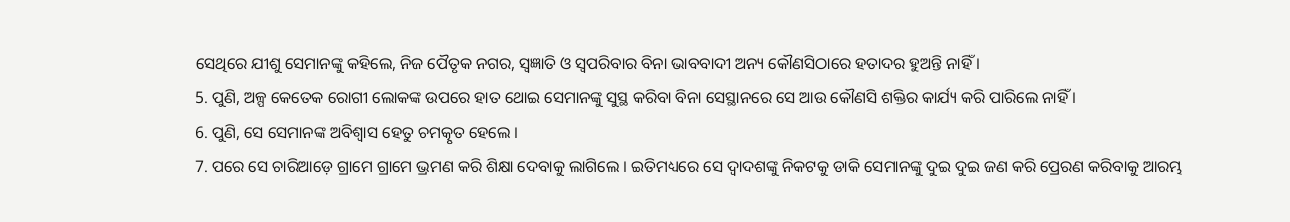ସେଥିରେ ଯୀଶୁ ସେମାନଙ୍କୁ କହିଲେ, ନିଜ ପୈତୃକ ନଗର, ସ୍ଵଜ୍ଞାତି ଓ ସ୍ଵପରିବାର ବିନା ଭାବବାଦୀ ଅନ୍ୟ କୌଣସିଠାରେ ହତାଦର ହୁଅନ୍ତି ନାହିଁ ।
5. ପୁଣି, ଅଳ୍ପ କେତେକ ରୋଗୀ ଲୋକଙ୍କ ଉପରେ ହାତ ଥୋଇ ସେମାନଙ୍କୁ ସୁସ୍ଥ କରିବା ବିନା ସେସ୍ଥାନରେ ସେ ଆଉ କୌଣସି ଶକ୍ତିର କାର୍ଯ୍ୟ କରି ପାରିଲେ ନାହିଁ ।
6. ପୁଣି, ସେ ସେମାନଙ୍କ ଅବିଶ୍ଵାସ ହେତୁ ଚମତ୍କୃତ ହେଲେ ।
7. ପରେ ସେ ଚାରିଆଡ଼େ ଗ୍ରାମେ ଗ୍ରାମେ ଭ୍ରମଣ କରି ଶିକ୍ଷା ଦେବାକୁ ଲାଗିଲେ । ଇତିମଧ୍ୟରେ ସେ ଦ୍ଵାଦଶଙ୍କୁ ନିକଟକୁ ଡାକି ସେମାନଙ୍କୁ ଦୁଇ ଦୁଇ ଜଣ କରି ପ୍ରେରଣ କରିବାକୁ ଆରମ୍ଭ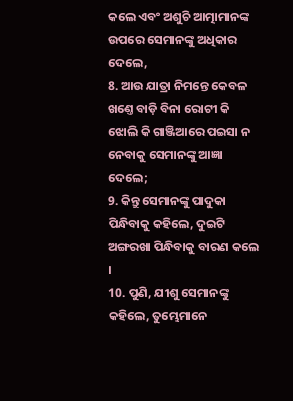କଲେ ଏବଂ ଅଶୁଚି ଆତ୍ମାମାନଙ୍କ ଉପରେ ସେମାନଙ୍କୁ ଅଧିକାର ଦେଲେ,
8. ଆଉ ଯାତ୍ରା ନିମନ୍ତେ କେବଳ ଖଣ୍ତେ ବାଡ଼ି ବିନା ରୋଟୀ କି ଝୋଲି କି ଗାଞ୍ଜିଆରେ ପଇସା ନ ନେବାକୁ ସେମାନଙ୍କୁ ଆଜ୍ଞା ଦେଲେ;
9. କିନ୍ତୁ ସେମାନଙ୍କୁ ପାଦୁକା ପିନ୍ଧିବାକୁ କହିଲେ, ଦୁଇଟି ଅଙ୍ଗରଖା ପିନ୍ଧିବାକୁ ବାରଣ କଲେ ।
10. ପୁଣି, ଯୀଶୁ ସେମାନଙ୍କୁ କହିଲେ, ତୁମ୍ଭେମାନେ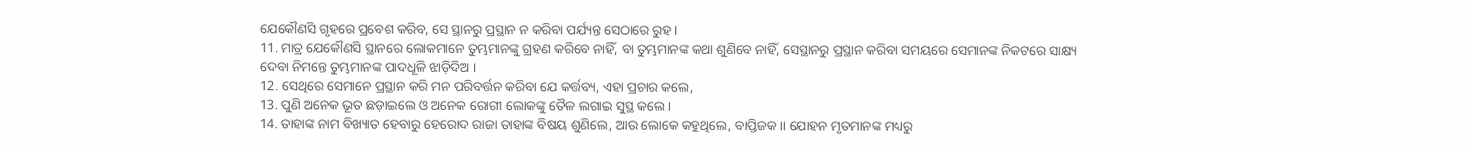ଯେକୌଣସି ଗୃହରେ ପ୍ରବେଶ କରିବ, ସେ ସ୍ଥାନରୁ ପ୍ରସ୍ଥାନ ନ କରିବା ପର୍ଯ୍ୟନ୍ତ ସେଠାରେ ରୁହ ।
11. ମାତ୍ର ଯେକୌଣସି ସ୍ଥାନରେ ଲୋକମାନେ ତୁମ୍ଭମାନଙ୍କୁ ଗ୍ରହଣ କରିବେ ନାହିଁ, ବା ତୁମ୍ଭମାନଙ୍କ କଥା ଶୁଣିବେ ନାହିଁ, ସେସ୍ଥାନରୁ ପ୍ରସ୍ଥାନ କରିବା ସମୟରେ ସେମାନଙ୍କ ନିକଟରେ ସାକ୍ଷ୍ୟ ଦେବା ନିମନ୍ତେ ତୁମ୍ଭମାନଙ୍କ ପାଦଧୂଳି ଝାଡ଼ିଦିଅ ।
12. ସେଥିରେ ସେମାନେ ପ୍ରସ୍ଥାନ କରି ମନ ପରିବର୍ତ୍ତନ କରିବା ଯେ କର୍ତ୍ତବ୍ୟ, ଏହା ପ୍ରଚାର କଲେ,
13. ପୁଣି ଅନେକ ଭୂତ ଛଡ଼ାଇଲେ ଓ ଅନେକ ରୋଗୀ ଲୋକଙ୍କୁ ତୈଳ ଲଗାଇ ସୁସ୍ଥ କଲେ ।
14. ତାହାଙ୍କ ନାମ ବିଖ୍ୟାତ ହେବାରୁ ହେରୋଦ ରାଜା ତାହାଙ୍କ ବିଷୟ ଶୁଣିଲେ, ଆଉ ଲୋକେ କହୁଥିଲେ, ବାପ୍ତିଜକ।। ଯୋହନ ମୃତମାନଙ୍କ ମଧ୍ୟରୁ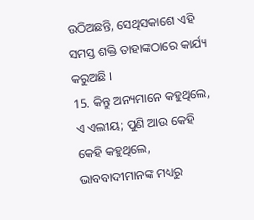ଉଠିଅଛନ୍ତି, ସେଥିସକାଶେ ଏହି ସମସ୍ତ ଶକ୍ତି ତାହାଙ୍କଠାରେ କାର୍ଯ୍ୟ କରୁଅଛି ।
15. କିନ୍ତୁ ଅନ୍ୟମାନେ କହୁଥିଲେ, ଏ ଏଲୀୟ; ପୁଣି ଆଉ କେହି କେହି କହୁଥିଲେ, ଭାବବାଦୀମାନଙ୍କ ମଧ୍ୟରୁ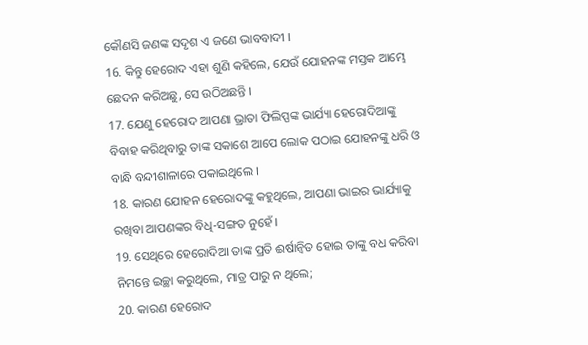କୌଣସି ଜଣଙ୍କ ସଦୃଶ ଏ ଜଣେ ଭାବବାଦୀ ।
16. କିନ୍ତୁ ହେରୋଦ ଏହା ଶୁଣି କହିଲେ, ଯେଉଁ ଯୋହନଙ୍କ ମସ୍ତକ ଆମ୍ଭେ ଛେଦନ କରିଅଛୁ, ସେ ଉଠିଅଛନ୍ତି ।
17. ଯେଣୁ ହେରୋଦ ଆପଣା ଭ୍ରାତା ଫିଲିପ୍ପଙ୍କ ଭାର୍ଯ୍ୟା ହେରୋଦିଆଙ୍କୁ ବିବାହ କରିଥିବାରୁ ତାଙ୍କ ସକାଶେ ଆପେ ଲୋକ ପଠାଇ ଯୋହନଙ୍କୁ ଧରି ଓ ବାନ୍ଧି ବନ୍ଦୀଶାଳାରେ ପକାଇଥିଲେ ।
18. କାରଣ ଯୋହନ ହେରୋଦଙ୍କୁ କହୁଥିଲେ, ଆପଣା ଭାଇର ଭାର୍ଯ୍ୟାକୁ ରଖିବା ଆପଣଙ୍କର ବିଧି-ସଙ୍ଗତ ନୁହେଁ ।
19. ସେଥିରେ ହେରୋଦିଆ ତାଙ୍କ ପ୍ରତି ଈର୍ଷାନ୍ଵିତ ହୋଇ ତାଙ୍କୁ ବଧ କରିବା ନିମନ୍ତେ ଇଚ୍ଛା କରୁଥିଲେ, ମାତ୍ର ପାରୁ ନ ଥିଲେ;
20. କାରଣ ହେରୋଦ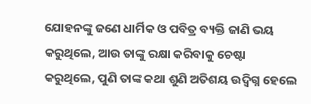ଯୋହନଙ୍କୁ ଜଣେ ଧାର୍ମିକ ଓ ପବିତ୍ର ବ୍ୟକ୍ତି ଜାଣି ଭୟ କରୁଥିଲେ, ଆଉ ତାଙ୍କୁ ରକ୍ଷା କରିବାକୁ ଚେଷ୍ଟା କରୁଥିଲେ, ପୁଣି ତାଙ୍କ କଥା ଶୁଣି ଅତିଶୟ ଉଦ୍ବିଗ୍ନ ହେଲେ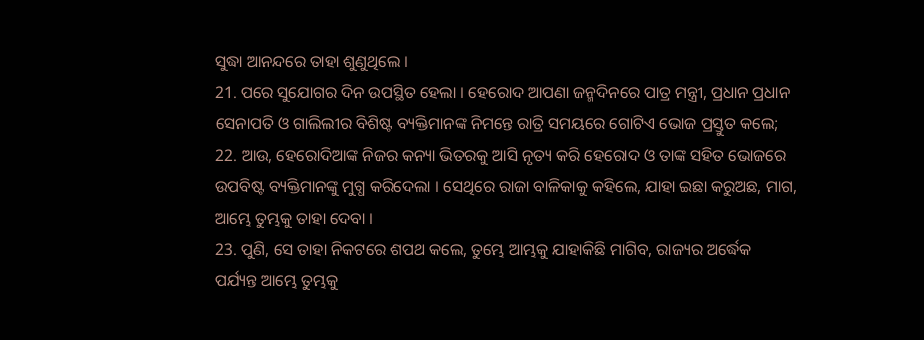ସୁଦ୍ଧା ଆନନ୍ଦରେ ତାହା ଶୁଣୁଥିଲେ ।
21. ପରେ ସୁଯୋଗର ଦିନ ଉପସ୍ଥିତ ହେଲା । ହେରୋଦ ଆପଣା ଜନ୍ମଦିନରେ ପାତ୍ର ମନ୍ତ୍ରୀ, ପ୍ରଧାନ ପ୍ରଧାନ ସେନାପତି ଓ ଗାଲିଲୀର ବିଶିଷ୍ଟ ବ୍ୟକ୍ତିମାନଙ୍କ ନିମନ୍ତେ ରାତ୍ରି ସମୟରେ ଗୋଟିଏ ଭୋଜ ପ୍ରସ୍ତୁତ କଲେ;
22. ଆଉ, ହେରୋଦିଆଙ୍କ ନିଜର କନ୍ୟା ଭିତରକୁ ଆସି ନୃତ୍ୟ କରି ହେରୋଦ ଓ ତାଙ୍କ ସହିତ ଭୋଜରେ ଉପବିଷ୍ଟ ବ୍ୟକ୍ତିମାନଙ୍କୁ ମୁଗ୍ଧ କରିଦେଲା । ସେଥିରେ ରାଜା ବାଳିକାକୁ କହିଲେ, ଯାହା ଇଛା କରୁଅଛ, ମାଗ, ଆମ୍ଭେ ତୁମ୍ଭକୁ ତାହା ଦେବା ।
23. ପୁଣି, ସେ ତାହା ନିକଟରେ ଶପଥ କଲେ, ତୁମ୍ଭେ ଆମ୍ଭକୁ ଯାହାକିଛି ମାଗିବ, ରାଜ୍ୟର ଅର୍ଦ୍ଧେକ ପର୍ଯ୍ୟନ୍ତ ଆମ୍ଭେ ତୁମ୍ଭକୁ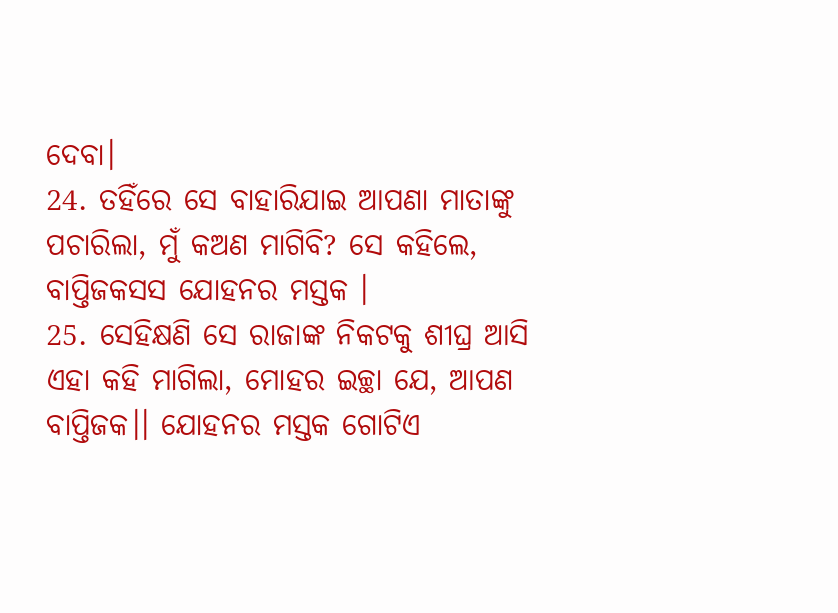ଦେବା।
24. ତହିଁରେ ସେ ବାହାରିଯାଇ ଆପଣା ମାତାଙ୍କୁ ପଚାରିଲା, ମୁଁ କଅଣ ମାଗିବି? ସେ କହିଲେ, ବାପ୍ତିଜକସସ ଯୋହନର ମସ୍ତକ ।
25. ସେହିକ୍ଷଣି ସେ ରାଜାଙ୍କ ନିକଟକୁ ଶୀଘ୍ର ଆସି ଏହା କହି ମାଗିଲା, ମୋହର ଇଚ୍ଛା ଯେ, ଆପଣ ବାପ୍ତିଜକ।। ଯୋହନର ମସ୍ତକ ଗୋଟିଏ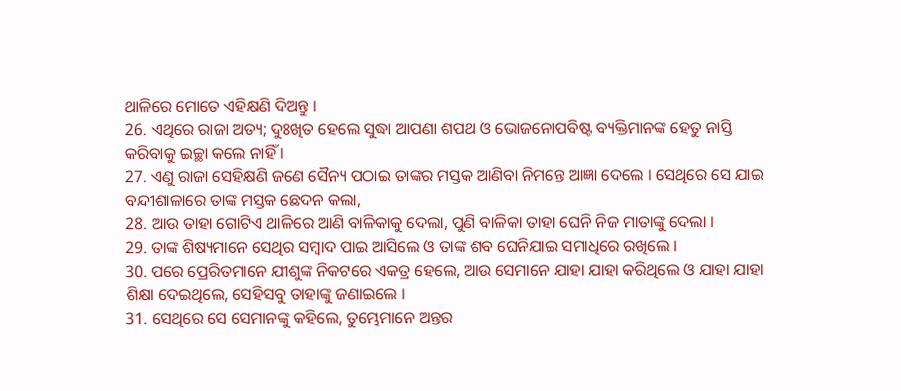ଥାଳିରେ ମୋତେ ଏହିକ୍ଷଣି ଦିଅନ୍ତୁ ।
26. ଏଥିରେ ରାଜା ଅତ୍ୟ; ଦୁଃଖିତ ହେଲେ ସୁଦ୍ଧା ଆପଣା ଶପଥ ଓ ଭୋଜନୋପବିଷ୍ଟ ବ୍ୟକ୍ତିମାନଙ୍କ ହେତୁ ନାସ୍ତି କରିବାକୁ ଇଚ୍ଛା କଲେ ନାହିଁ ।
27. ଏଣୁ ରାଜା ସେହିକ୍ଷଣି ଜଣେ ସୈନ୍ୟ ପଠାଇ ତାଙ୍କର ମସ୍ତକ ଆଣିବା ନିମନ୍ତେ ଆଜ୍ଞା ଦେଲେ । ସେଥିରେ ସେ ଯାଇ ବନ୍ଦୀଶାଳାରେ ତାଙ୍କ ମସ୍ତକ ଛେଦନ କଲା,
28. ଆଉ ତାହା ଗୋଟିଏ ଥାଳିରେ ଆଣି ବାଳିକାକୁ ଦେଲା, ପୁଣି ବାଳିକା ତାହା ଘେନି ନିଜ ମାତାଙ୍କୁ ଦେଲା ।
29. ତାଙ୍କ ଶିଷ୍ୟମାନେ ସେଥିର ସମ୍ଵାଦ ପାଇ ଆସିଲେ ଓ ତାଙ୍କ ଶବ ଘେନିଯାଇ ସମାଧିରେ ରଖିଲେ ।
30. ପରେ ପ୍ରେରିତମାନେ ଯୀଶୁଙ୍କ ନିକଟରେ ଏକତ୍ର ହେଲେ, ଆଉ ସେମାନେ ଯାହା ଯାହା କରିଥିଲେ ଓ ଯାହା ଯାହା ଶିକ୍ଷା ଦେଇଥିଲେ, ସେହିସବୁ ତାହାଙ୍କୁ ଜଣାଇଲେ ।
31. ସେଥିରେ ସେ ସେମାନଙ୍କୁ କହିଲେ, ତୁମ୍ଭେମାନେ ଅନ୍ତର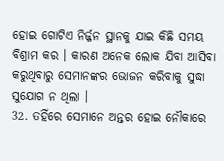ହୋଇ ଗୋଟିଏ ନିର୍ଜ୍ଜନ ସ୍ଥାନକୁ ଯାଇ କିଛି ସମୟ ବିଶ୍ରାମ କର । କାରଣ ଅନେକ ଲୋକ ଯିବା ଆସିବା କରୁଥିବାରୁ ସେମାନଙ୍କର ଭୋଜନ କରିବାକୁ ସୁଦ୍ଧା ସୁଯୋଗ ନ ଥିଲା ।
32. ତହିଁରେ ସେମାନେ ଅନ୍ତର ହୋଇ ନୌକାରେ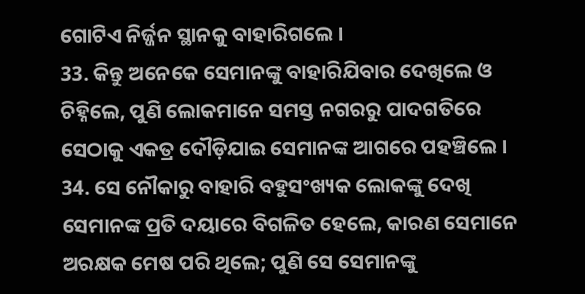ଗୋଟିଏ ନିର୍ଜ୍ଜନ ସ୍ଥାନକୁ ବାହାରିଗଲେ ।
33. କିନ୍ତୁ ଅନେକେ ସେମାନଙ୍କୁ ବାହାରିଯିବାର ଦେଖିଲେ ଓ ଚିହ୍ନିଲେ, ପୁଣି ଲୋକମାନେ ସମସ୍ତ ନଗରରୁ ପାଦଗତିରେ ସେଠାକୁ ଏକତ୍ର ଦୌଡ଼ିଯାଇ ସେମାନଙ୍କ ଆଗରେ ପହଞ୍ଚିଲେ ।
34. ସେ ନୌକାରୁ ବାହାରି ବହୁସଂଖ୍ୟକ ଲୋକଙ୍କୁ ଦେଖି ସେମାନଙ୍କ ପ୍ରତି ଦୟାରେ ବିଗଳିତ ହେଲେ, କାରଣ ସେମାନେ ଅରକ୍ଷକ ମେଷ ପରି ଥିଲେ; ପୁଣି ସେ ସେମାନଙ୍କୁ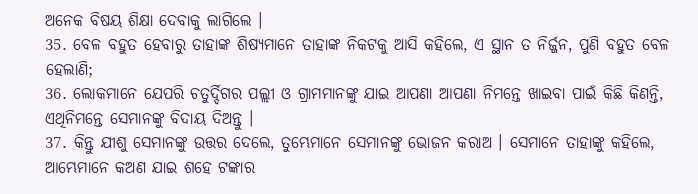ଅନେକ ବିଷୟ ଶିକ୍ଷା ଦେବାକୁ ଲାଗିଲେ ।
35. ବେଳ ବହୁତ ହେବାରୁ ତାହାଙ୍କ ଶିଷ୍ୟମାନେ ତାହାଙ୍କ ନିକଟକୁ ଆସି କହିଲେ, ଏ ସ୍ଥାନ ତ ନିର୍ଜ୍ଜନ, ପୁଣି ବହୁତ ବେଳ ହେଲାଣି;
36. ଲୋକମାନେ ଯେପରି ଚତୁର୍ଦ୍ଦିଗର ପଲ୍ଲୀ ଓ ଗ୍ରାମମାନଙ୍କୁ ଯାଇ ଆପଣା ଆପଣା ନିମନ୍ତେ ଖାଇବା ପାଇଁ କିଛି କିଣନ୍ତି, ଏଥିନିମନ୍ତେ ସେମାନଙ୍କୁ ବିଦାୟ ଦିଅନ୍ତୁ ।
37. କିନ୍ତୁ ଯୀଶୁ ସେମାନଙ୍କୁ ଉତ୍ତର ଦେଲେ, ତୁମ୍ଭେମାନେ ସେମାନଙ୍କୁ ଭୋଜନ କରାଅ । ସେମାନେ ତାହାଙ୍କୁ କହିଲେ, ଆମ୍ଭେମାନେ କଅଣ ଯାଇ ଶହେ ଟଙ୍କାର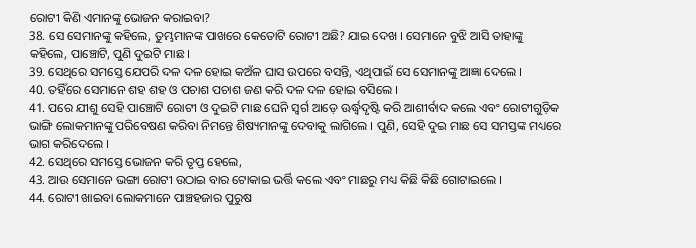ରୋଟୀ କିଣି ଏମାନଙ୍କୁ ଭୋଜନ କରାଇବା?
38. ସେ ସେମାନଙ୍କୁ କହିଲେ, ତୁମ୍ଭମାନଙ୍କ ପାଖରେ କେତୋଟି ରୋଟୀ ଅଛି? ଯାଇ ଦେଖ । ସେମାନେ ବୁଝି ଆସି ତାହାଙ୍କୁ କହିଲେ, ପାଞ୍ଚୋଟି, ପୁଣି ଦୁଇଟି ମାଛ ।
39. ସେଥିରେ ସମସ୍ତେ ଯେପରି ଦଳ ଦଳ ହୋଇ କଅଁଳ ଘାସ ଉପରେ ବସନ୍ତି, ଏଥିପାଇଁ ସେ ସେମାନଙ୍କୁ ଆଜ୍ଞା ଦେଲେ ।
40. ତହିଁରେ ସେମାନେ ଶହ ଶହ ଓ ପଚାଶ ପଚାଶ ଜଣ କରି ଦଳ ଦଳ ହୋଇ ବସିଲେ ।
41. ପରେ ଯୀଶୁ ସେହି ପାଞ୍ଚୋଟି ରୋଟୀ ଓ ଦୁଇଟି ମାଛ ଘେନି ସ୍ଵର୍ଗ ଆଡ଼େ ଊର୍ଦ୍ଧ୍ଵଦୃଷ୍ଟି କରି ଆଶୀର୍ବାଦ କଲେ ଏବଂ ରୋଟୀଗୁଡ଼ିକ ଭାଙ୍ଗି ଲୋକମାନଙ୍କୁ ପରିବେଷଣ କରିବା ନିମନ୍ତେ ଶିଷ୍ୟମାନଙ୍କୁ ଦେବାକୁ ଲାଗିଲେ । ପୁଣି, ସେହି ଦୁଇ ମାଛ ସେ ସମସ୍ତଙ୍କ ମଧ୍ୟରେ ଭାଗ କରିଦେଲେ ।
42. ସେଥିରେ ସମସ୍ତେ ଭୋଜନ କରି ତୃପ୍ତ ହେଲେ,
43. ଆଉ ସେମାନେ ଭଙ୍ଗା ରୋଟୀ ଉଠାଇ ବାର ଟୋକାଇ ଭର୍ତ୍ତି କଲେ ଏବଂ ମାଛରୁ ମଧ୍ୟ କିଛି କିଛି ଗୋଟାଇଲେ ।
44. ରୋଟୀ ଖାଇବା ଲୋକମାନେ ପାଞ୍ଚହଜାର ପୁରୁଷ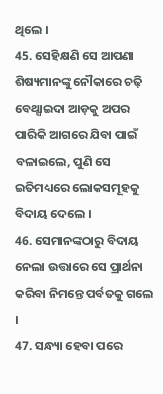ଥିଲେ ।
45. ସେହିକ୍ଷଣି ସେ ଆପଣା ଶିଷ୍ୟମାନଙ୍କୁ ନୌକାରେ ଚଢ଼ି ବେଥ୍ସାଇଦା ଆଡ଼କୁ ଅପର ପାରିକି ଆଗରେ ଯିବା ପାଇଁ ବଳାଇଲେ, ପୁଣି ସେ ଇତିମଧ୍ୟରେ ଲୋକସମୂହକୁ ବିଦାୟ ଦେଲେ ।
46. ସେମାନଙ୍କଠାରୁ ବିଦାୟ ନେଲା ଉତ୍ତାରେ ସେ ପ୍ରାର୍ଥନା କରିବା ନିମନ୍ତେ ପର୍ବତକୁ ଗଲେ ।
47. ସନ୍ଧ୍ୟା ହେବା ପରେ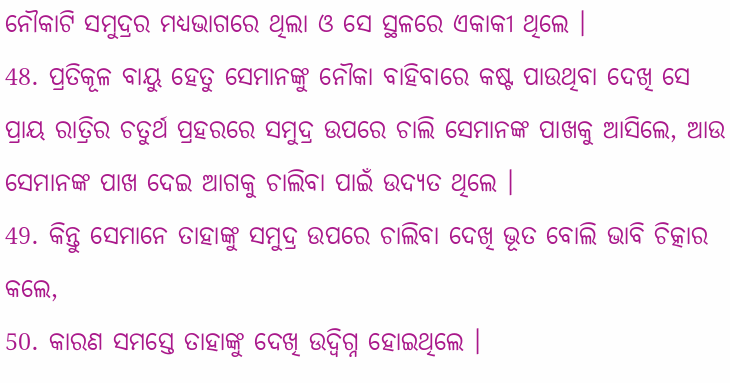ନୌକାଟି ସମୁଦ୍ରର ମଧ୍ୟଭାଗରେ ଥିଲା ଓ ସେ ସ୍ଥଳରେ ଏକାକୀ ଥିଲେ ।
48. ପ୍ରତିକୂଳ ବାୟୁ ହେତୁ ସେମାନଙ୍କୁ ନୌକା ବାହିବାରେ କଷ୍ଟ ପାଉଥିବା ଦେଖି ସେ ପ୍ରାୟ ରାତ୍ରିର ଚତୁର୍ଥ ପ୍ରହରରେ ସମୁଦ୍ର ଉପରେ ଚାଲି ସେମାନଙ୍କ ପାଖକୁ ଆସିଲେ, ଆଉ ସେମାନଙ୍କ ପାଖ ଦେଇ ଆଗକୁ ଚାଲିବା ପାଇଁ ଉଦ୍ୟତ ଥିଲେ ।
49. କିନ୍ତୁ ସେମାନେ ତାହାଙ୍କୁ ସମୁଦ୍ର ଉପରେ ଚାଲିବା ଦେଖି ଭୂତ ବୋଲି ଭାବି ଚିତ୍କାର କଲେ,
50. କାରଣ ସମସ୍ତେ ତାହାଙ୍କୁ ଦେଖି ଉଦ୍ବିଗ୍ନ ହୋଇଥିଲେ ।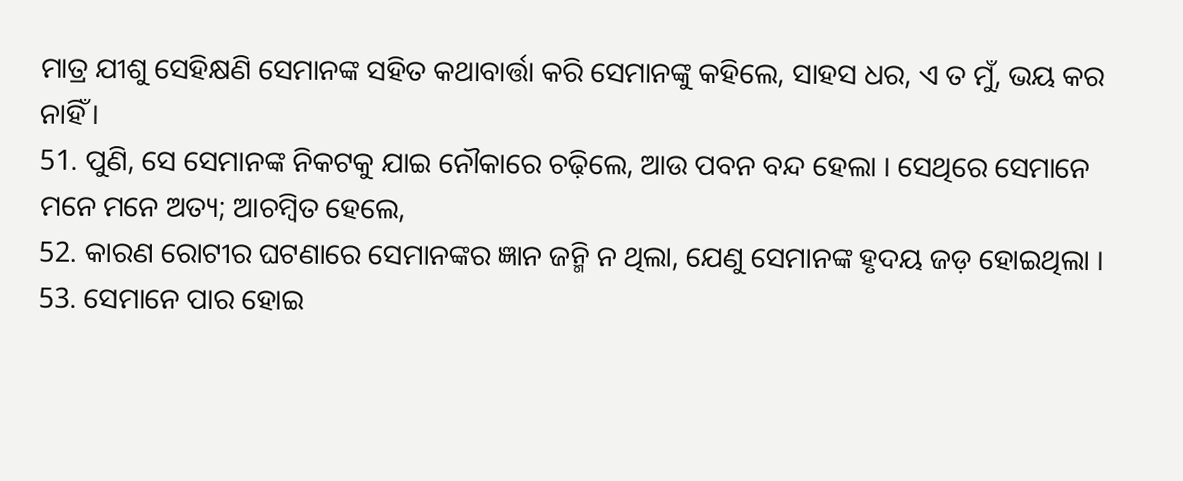ମାତ୍ର ଯୀଶୁ ସେହିକ୍ଷଣି ସେମାନଙ୍କ ସହିତ କଥାବାର୍ତ୍ତା କରି ସେମାନଙ୍କୁ କହିଲେ, ସାହସ ଧର, ଏ ତ ମୁଁ, ଭୟ କର ନାହିଁ ।
51. ପୁଣି, ସେ ସେମାନଙ୍କ ନିକଟକୁ ଯାଇ ନୌକାରେ ଚଢ଼ିଲେ, ଆଉ ପବନ ବନ୍ଦ ହେଲା । ସେଥିରେ ସେମାନେ ମନେ ମନେ ଅତ୍ୟ; ଆଚମ୍ଵିତ ହେଲେ,
52. କାରଣ ରୋଟୀର ଘଟଣାରେ ସେମାନଙ୍କର ଜ୍ଞାନ ଜନ୍ମି ନ ଥିଲା, ଯେଣୁ ସେମାନଙ୍କ ହୃଦୟ ଜଡ଼ ହୋଇଥିଲା ।
53. ସେମାନେ ପାର ହୋଇ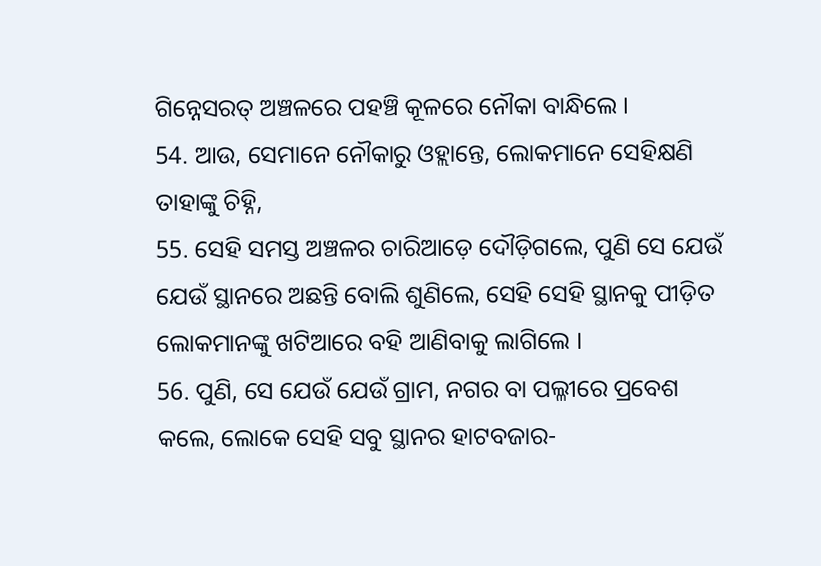ଗିନ୍ନେସରତ୍ ଅଞ୍ଚଳରେ ପହଞ୍ଚି କୂଳରେ ନୌକା ବାନ୍ଧିଲେ ।
54. ଆଉ, ସେମାନେ ନୌକାରୁ ଓହ୍ଲାନ୍ତେ, ଲୋକମାନେ ସେହିକ୍ଷଣି ତାହାଙ୍କୁ ଚିହ୍ନି,
55. ସେହି ସମସ୍ତ ଅଞ୍ଚଳର ଚାରିଆଡ଼େ ଦୌଡ଼ିଗଲେ, ପୁଣି ସେ ଯେଉଁ ଯେଉଁ ସ୍ଥାନରେ ଅଛନ୍ତି ବୋଲି ଶୁଣିଲେ, ସେହି ସେହି ସ୍ଥାନକୁ ପୀଡ଼ିତ ଲୋକମାନଙ୍କୁ ଖଟିଆରେ ବହି ଆଣିବାକୁ ଲାଗିଲେ ।
56. ପୁଣି, ସେ ଯେଉଁ ଯେଉଁ ଗ୍ରାମ, ନଗର ବା ପଲ୍ଳୀରେ ପ୍ରବେଶ କଲେ, ଲୋକେ ସେହି ସବୁ ସ୍ଥାନର ହାଟବଜାର-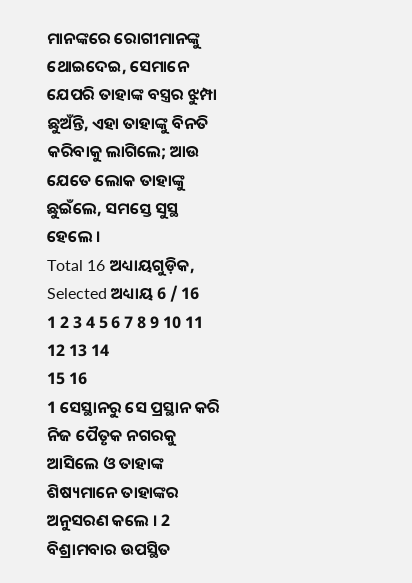ମାନଙ୍କରେ ରୋଗୀମାନଙ୍କୁ ଥୋଇଦେଇ, ସେମାନେ ଯେପରି ତାହାଙ୍କ ବସ୍ତ୍ରର ଝୁମ୍ପା ଛୁଅଁନ୍ତି, ଏହା ତାହାଙ୍କୁ ବିନତି କରିବାକୁ ଲାଗିଲେ; ଆଉ ଯେତେ ଲୋକ ତାହାଙ୍କୁ ଛୁଇଁଲେ, ସମସ୍ତେ ସୁସ୍ଥ ହେଲେ ।
Total 16 ଅଧ୍ୟାୟଗୁଡ଼ିକ, Selected ଅଧ୍ୟାୟ 6 / 16
1 2 3 4 5 6 7 8 9 10 11 12 13 14
15 16
1 ସେସ୍ଥାନରୁ ସେ ପ୍ରସ୍ଥାନ କରି ନିଜ ପୈତୃକ ନଗରକୁ ଆସିଲେ ଓ ତାହାଙ୍କ ଶିଷ୍ୟମାନେ ତାହାଙ୍କର ଅନୁସରଣ କଲେ । 2 ବିଶ୍ରାମବାର ଉପସ୍ଥିତ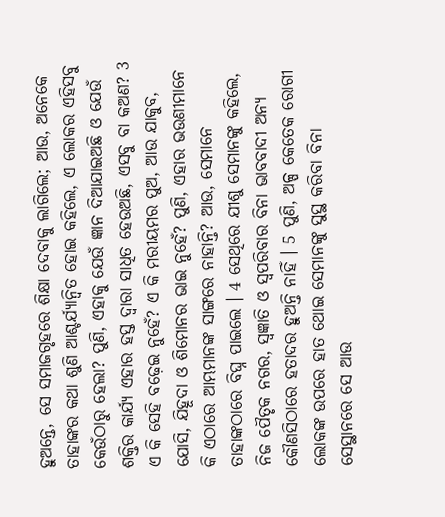ହୁଅନ୍ତେ, ସେ ସମାଜଗୃହରେ ଶିକ୍ଷା ଦେବାକୁ ଲାଗିଲେ; ଆଉ, ଅନେକେ ତାହାଙ୍କର କଥା ଶୁଣି ଆଶ୍ଚର୍ଯ୍ୟାନ୍ଵିତ ହୋଇ କହିଲେ, ଏ ଲୋକର ଏହିସବୁ କେଉଁଠାରୁ ହେଲା? ପୁଣି, ଏହାକୁ ଯେଉଁ ଜ୍ଞାନ ଦିଆଯାଇଅଛି ଓ ଯେଉଁ ଶକ୍ତିର କାର୍ଯ୍ୟ ଏହାର ହସ୍ତ ଦ୍ଵାରା ସାଧିତ ହେଉଅଛି, ଏସବୁ ବା କଅଣ? 3 ଏ କି ସେହି ବଢ଼େଇ ନୁହେଁ? ଏ କି ମରୀୟମର ପୁଅ, ଆଉ ଯାକୁବ, ଯୋସି, ଯିହୂଦା ଓ ଶିମୋନର ଭାଇ ନୁହେଁ? ପୁଣି, ଏହାର ଭଉଣୀମାନେ କି ଏଠାରେ ଆମ୍ଭମାନଙ୍କ ସାଙ୍ଗରେ ନାହାନ୍ତି? ଆଉ, ସେମାନେ ତାହାଙ୍କଠାରେ ବିଘ୍ନ ପାଇଲେ । 4 ସେଥିରେ ଯୀଶୁ ସେମାନଙ୍କୁ କହିଲେ, ନିଜ ପୈତୃକ ନଗର, ସ୍ଵଜ୍ଞାତି ଓ ସ୍ଵପରିବାର ବିନା ଭାବବାଦୀ ଅନ୍ୟ କୌଣସିଠାରେ ହତାଦର ହୁଅନ୍ତି ନାହିଁ । 5 ପୁଣି, ଅଳ୍ପ କେତେକ ରୋଗୀ ଲୋକଙ୍କ ଉପରେ ହାତ ଥୋଇ ସେମାନଙ୍କୁ ସୁସ୍ଥ କରିବା ବିନା ସେସ୍ଥାନରେ ସେ ଆଉ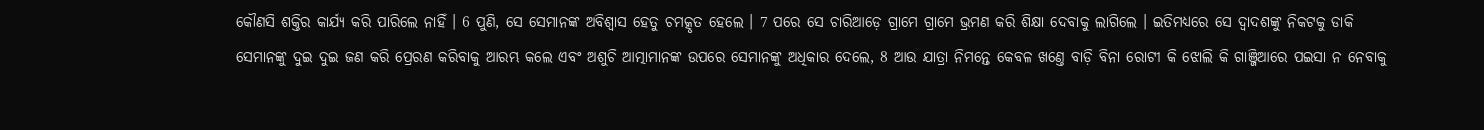କୌଣସି ଶକ୍ତିର କାର୍ଯ୍ୟ କରି ପାରିଲେ ନାହିଁ । 6 ପୁଣି, ସେ ସେମାନଙ୍କ ଅବିଶ୍ଵାସ ହେତୁ ଚମତ୍କୃତ ହେଲେ । 7 ପରେ ସେ ଚାରିଆଡ଼େ ଗ୍ରାମେ ଗ୍ରାମେ ଭ୍ରମଣ କରି ଶିକ୍ଷା ଦେବାକୁ ଲାଗିଲେ । ଇତିମଧ୍ୟରେ ସେ ଦ୍ଵାଦଶଙ୍କୁ ନିକଟକୁ ଡାକି ସେମାନଙ୍କୁ ଦୁଇ ଦୁଇ ଜଣ କରି ପ୍ରେରଣ କରିବାକୁ ଆରମ୍ଭ କଲେ ଏବଂ ଅଶୁଚି ଆତ୍ମାମାନଙ୍କ ଉପରେ ସେମାନଙ୍କୁ ଅଧିକାର ଦେଲେ, 8 ଆଉ ଯାତ୍ରା ନିମନ୍ତେ କେବଳ ଖଣ୍ତେ ବାଡ଼ି ବିନା ରୋଟୀ କି ଝୋଲି କି ଗାଞ୍ଜିଆରେ ପଇସା ନ ନେବାକୁ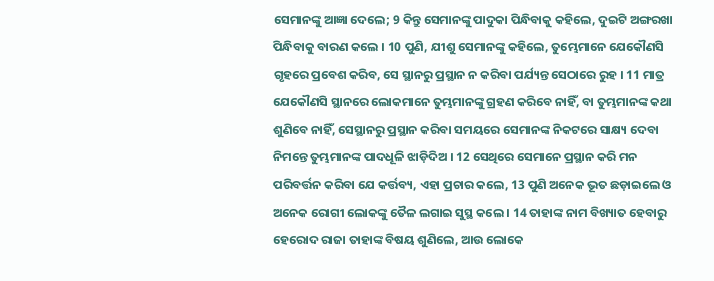ସେମାନଙ୍କୁ ଆଜ୍ଞା ଦେଲେ; 9 କିନ୍ତୁ ସେମାନଙ୍କୁ ପାଦୁକା ପିନ୍ଧିବାକୁ କହିଲେ, ଦୁଇଟି ଅଙ୍ଗରଖା ପିନ୍ଧିବାକୁ ବାରଣ କଲେ । 10 ପୁଣି, ଯୀଶୁ ସେମାନଙ୍କୁ କହିଲେ, ତୁମ୍ଭେମାନେ ଯେକୌଣସି ଗୃହରେ ପ୍ରବେଶ କରିବ, ସେ ସ୍ଥାନରୁ ପ୍ରସ୍ଥାନ ନ କରିବା ପର୍ଯ୍ୟନ୍ତ ସେଠାରେ ରୁହ । 11 ମାତ୍ର ଯେକୌଣସି ସ୍ଥାନରେ ଲୋକମାନେ ତୁମ୍ଭମାନଙ୍କୁ ଗ୍ରହଣ କରିବେ ନାହିଁ, ବା ତୁମ୍ଭମାନଙ୍କ କଥା ଶୁଣିବେ ନାହିଁ, ସେସ୍ଥାନରୁ ପ୍ରସ୍ଥାନ କରିବା ସମୟରେ ସେମାନଙ୍କ ନିକଟରେ ସାକ୍ଷ୍ୟ ଦେବା ନିମନ୍ତେ ତୁମ୍ଭମାନଙ୍କ ପାଦଧୂଳି ଝାଡ଼ିଦିଅ । 12 ସେଥିରେ ସେମାନେ ପ୍ରସ୍ଥାନ କରି ମନ ପରିବର୍ତ୍ତନ କରିବା ଯେ କର୍ତ୍ତବ୍ୟ, ଏହା ପ୍ରଚାର କଲେ, 13 ପୁଣି ଅନେକ ଭୂତ ଛଡ଼ାଇଲେ ଓ ଅନେକ ରୋଗୀ ଲୋକଙ୍କୁ ତୈଳ ଲଗାଇ ସୁସ୍ଥ କଲେ । 14 ତାହାଙ୍କ ନାମ ବିଖ୍ୟାତ ହେବାରୁ ହେରୋଦ ରାଜା ତାହାଙ୍କ ବିଷୟ ଶୁଣିଲେ, ଆଉ ଲୋକେ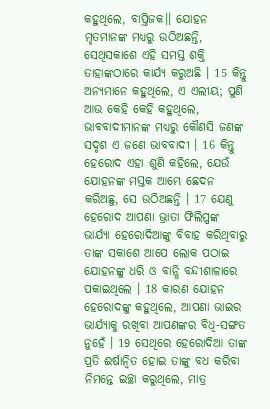କହୁଥିଲେ, ବାପ୍ତିଜକ।। ଯୋହନ ମୃତମାନଙ୍କ ମଧ୍ୟରୁ ଉଠିଅଛନ୍ତି, ସେଥିସକାଶେ ଏହି ସମସ୍ତ ଶକ୍ତି ତାହାଙ୍କଠାରେ କାର୍ଯ୍ୟ କରୁଅଛି । 15 କିନ୍ତୁ ଅନ୍ୟମାନେ କହୁଥିଲେ, ଏ ଏଲୀୟ; ପୁଣି ଆଉ କେହି କେହି କହୁଥିଲେ, ଭାବବାଦୀମାନଙ୍କ ମଧ୍ୟରୁ କୌଣସି ଜଣଙ୍କ ସଦୃଶ ଏ ଜଣେ ଭାବବାଦୀ । 16 କିନ୍ତୁ ହେରୋଦ ଏହା ଶୁଣି କହିଲେ, ଯେଉଁ ଯୋହନଙ୍କ ମସ୍ତକ ଆମ୍ଭେ ଛେଦନ କରିଅଛୁ, ସେ ଉଠିଅଛନ୍ତି । 17 ଯେଣୁ ହେରୋଦ ଆପଣା ଭ୍ରାତା ଫିଲିପ୍ପଙ୍କ ଭାର୍ଯ୍ୟା ହେରୋଦିଆଙ୍କୁ ବିବାହ କରିଥିବାରୁ ତାଙ୍କ ସକାଶେ ଆପେ ଲୋକ ପଠାଇ ଯୋହନଙ୍କୁ ଧରି ଓ ବାନ୍ଧି ବନ୍ଦୀଶାଳାରେ ପକାଇଥିଲେ । 18 କାରଣ ଯୋହନ ହେରୋଦଙ୍କୁ କହୁଥିଲେ, ଆପଣା ଭାଇର ଭାର୍ଯ୍ୟାକୁ ରଖିବା ଆପଣଙ୍କର ବିଧି-ସଙ୍ଗତ ନୁହେଁ । 19 ସେଥିରେ ହେରୋଦିଆ ତାଙ୍କ ପ୍ରତି ଈର୍ଷାନ୍ଵିତ ହୋଇ ତାଙ୍କୁ ବଧ କରିବା ନିମନ୍ତେ ଇଚ୍ଛା କରୁଥିଲେ, ମାତ୍ର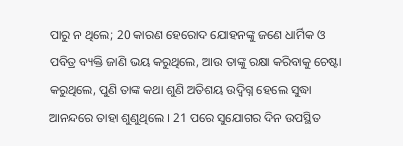ପାରୁ ନ ଥିଲେ; 20 କାରଣ ହେରୋଦ ଯୋହନଙ୍କୁ ଜଣେ ଧାର୍ମିକ ଓ ପବିତ୍ର ବ୍ୟକ୍ତି ଜାଣି ଭୟ କରୁଥିଲେ, ଆଉ ତାଙ୍କୁ ରକ୍ଷା କରିବାକୁ ଚେଷ୍ଟା କରୁଥିଲେ, ପୁଣି ତାଙ୍କ କଥା ଶୁଣି ଅତିଶୟ ଉଦ୍ବିଗ୍ନ ହେଲେ ସୁଦ୍ଧା ଆନନ୍ଦରେ ତାହା ଶୁଣୁଥିଲେ । 21 ପରେ ସୁଯୋଗର ଦିନ ଉପସ୍ଥିତ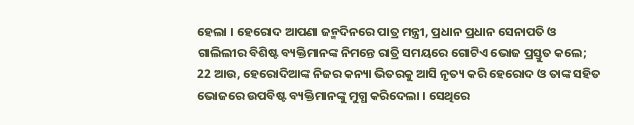ହେଲା । ହେରୋଦ ଆପଣା ଜନ୍ମଦିନରେ ପାତ୍ର ମନ୍ତ୍ରୀ, ପ୍ରଧାନ ପ୍ରଧାନ ସେନାପତି ଓ ଗାଲିଲୀର ବିଶିଷ୍ଟ ବ୍ୟକ୍ତିମାନଙ୍କ ନିମନ୍ତେ ରାତ୍ରି ସମୟରେ ଗୋଟିଏ ଭୋଜ ପ୍ରସ୍ତୁତ କଲେ; 22 ଆଉ, ହେରୋଦିଆଙ୍କ ନିଜର କନ୍ୟା ଭିତରକୁ ଆସି ନୃତ୍ୟ କରି ହେରୋଦ ଓ ତାଙ୍କ ସହିତ ଭୋଜରେ ଉପବିଷ୍ଟ ବ୍ୟକ୍ତିମାନଙ୍କୁ ମୁଗ୍ଧ କରିଦେଲା । ସେଥିରେ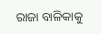ରାଜା ବାଳିକାକୁ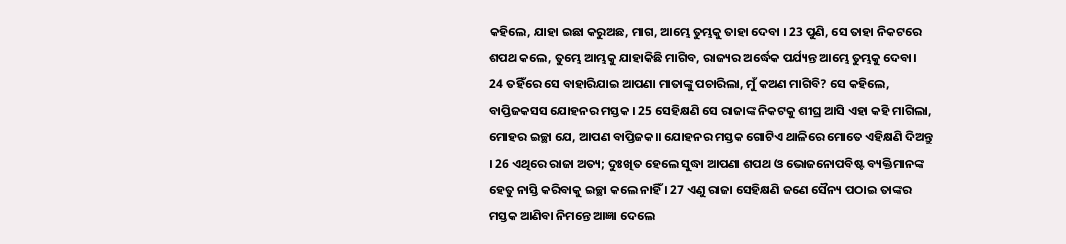କହିଲେ, ଯାହା ଇଛା କରୁଅଛ, ମାଗ, ଆମ୍ଭେ ତୁମ୍ଭକୁ ତାହା ଦେବା । 23 ପୁଣି, ସେ ତାହା ନିକଟରେ ଶପଥ କଲେ, ତୁମ୍ଭେ ଆମ୍ଭକୁ ଯାହାକିଛି ମାଗିବ, ରାଜ୍ୟର ଅର୍ଦ୍ଧେକ ପର୍ଯ୍ୟନ୍ତ ଆମ୍ଭେ ତୁମ୍ଭକୁ ଦେବା। 24 ତହିଁରେ ସେ ବାହାରିଯାଇ ଆପଣା ମାତାଙ୍କୁ ପଚାରିଲା, ମୁଁ କଅଣ ମାଗିବି? ସେ କହିଲେ, ବାପ୍ତିଜକସସ ଯୋହନର ମସ୍ତକ । 25 ସେହିକ୍ଷଣି ସେ ରାଜାଙ୍କ ନିକଟକୁ ଶୀଘ୍ର ଆସି ଏହା କହି ମାଗିଲା, ମୋହର ଇଚ୍ଛା ଯେ, ଆପଣ ବାପ୍ତିଜକ।। ଯୋହନର ମସ୍ତକ ଗୋଟିଏ ଥାଳିରେ ମୋତେ ଏହିକ୍ଷଣି ଦିଅନ୍ତୁ । 26 ଏଥିରେ ରାଜା ଅତ୍ୟ; ଦୁଃଖିତ ହେଲେ ସୁଦ୍ଧା ଆପଣା ଶପଥ ଓ ଭୋଜନୋପବିଷ୍ଟ ବ୍ୟକ୍ତିମାନଙ୍କ ହେତୁ ନାସ୍ତି କରିବାକୁ ଇଚ୍ଛା କଲେ ନାହିଁ । 27 ଏଣୁ ରାଜା ସେହିକ୍ଷଣି ଜଣେ ସୈନ୍ୟ ପଠାଇ ତାଙ୍କର ମସ୍ତକ ଆଣିବା ନିମନ୍ତେ ଆଜ୍ଞା ଦେଲେ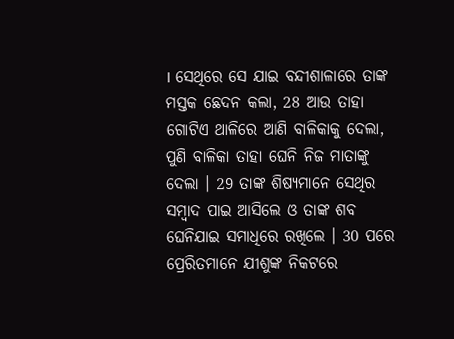। ସେଥିରେ ସେ ଯାଇ ବନ୍ଦୀଶାଳାରେ ତାଙ୍କ ମସ୍ତକ ଛେଦନ କଲା, 28 ଆଉ ତାହା ଗୋଟିଏ ଥାଳିରେ ଆଣି ବାଳିକାକୁ ଦେଲା, ପୁଣି ବାଳିକା ତାହା ଘେନି ନିଜ ମାତାଙ୍କୁ ଦେଲା । 29 ତାଙ୍କ ଶିଷ୍ୟମାନେ ସେଥିର ସମ୍ଵାଦ ପାଇ ଆସିଲେ ଓ ତାଙ୍କ ଶବ ଘେନିଯାଇ ସମାଧିରେ ରଖିଲେ । 30 ପରେ ପ୍ରେରିତମାନେ ଯୀଶୁଙ୍କ ନିକଟରେ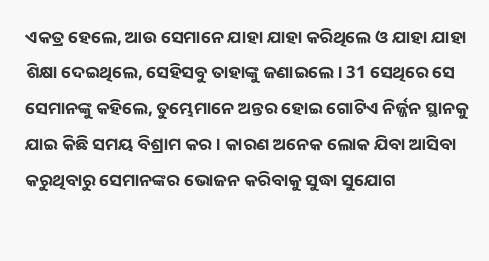ଏକତ୍ର ହେଲେ, ଆଉ ସେମାନେ ଯାହା ଯାହା କରିଥିଲେ ଓ ଯାହା ଯାହା ଶିକ୍ଷା ଦେଇଥିଲେ, ସେହିସବୁ ତାହାଙ୍କୁ ଜଣାଇଲେ । 31 ସେଥିରେ ସେ ସେମାନଙ୍କୁ କହିଲେ, ତୁମ୍ଭେମାନେ ଅନ୍ତର ହୋଇ ଗୋଟିଏ ନିର୍ଜ୍ଜନ ସ୍ଥାନକୁ ଯାଇ କିଛି ସମୟ ବିଶ୍ରାମ କର । କାରଣ ଅନେକ ଲୋକ ଯିବା ଆସିବା କରୁଥିବାରୁ ସେମାନଙ୍କର ଭୋଜନ କରିବାକୁ ସୁଦ୍ଧା ସୁଯୋଗ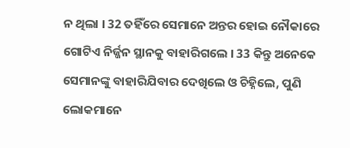ନ ଥିଲା । 32 ତହିଁରେ ସେମାନେ ଅନ୍ତର ହୋଇ ନୌକାରେ ଗୋଟିଏ ନିର୍ଜ୍ଜନ ସ୍ଥାନକୁ ବାହାରିଗଲେ । 33 କିନ୍ତୁ ଅନେକେ ସେମାନଙ୍କୁ ବାହାରିଯିବାର ଦେଖିଲେ ଓ ଚିହ୍ନିଲେ, ପୁଣି ଲୋକମାନେ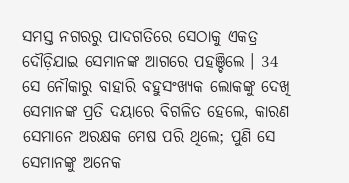ସମସ୍ତ ନଗରରୁ ପାଦଗତିରେ ସେଠାକୁ ଏକତ୍ର ଦୌଡ଼ିଯାଇ ସେମାନଙ୍କ ଆଗରେ ପହଞ୍ଚିଲେ । 34 ସେ ନୌକାରୁ ବାହାରି ବହୁସଂଖ୍ୟକ ଲୋକଙ୍କୁ ଦେଖି ସେମାନଙ୍କ ପ୍ରତି ଦୟାରେ ବିଗଳିତ ହେଲେ, କାରଣ ସେମାନେ ଅରକ୍ଷକ ମେଷ ପରି ଥିଲେ; ପୁଣି ସେ ସେମାନଙ୍କୁ ଅନେକ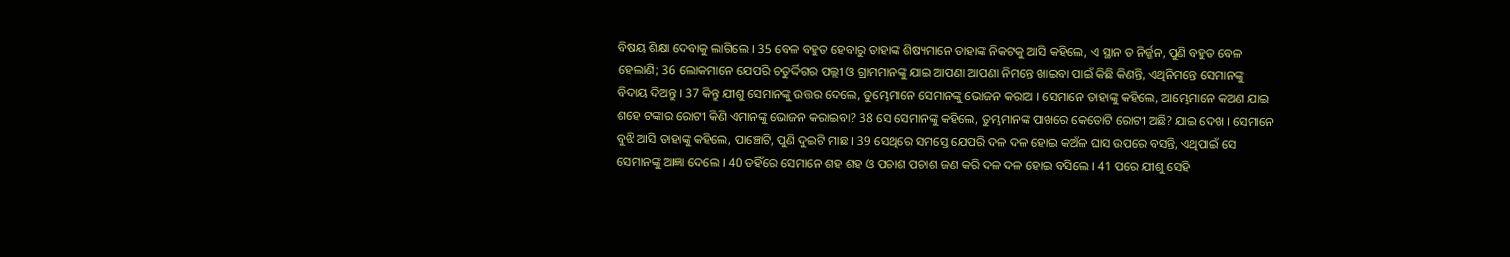ବିଷୟ ଶିକ୍ଷା ଦେବାକୁ ଲାଗିଲେ । 35 ବେଳ ବହୁତ ହେବାରୁ ତାହାଙ୍କ ଶିଷ୍ୟମାନେ ତାହାଙ୍କ ନିକଟକୁ ଆସି କହିଲେ, ଏ ସ୍ଥାନ ତ ନିର୍ଜ୍ଜନ, ପୁଣି ବହୁତ ବେଳ ହେଲାଣି; 36 ଲୋକମାନେ ଯେପରି ଚତୁର୍ଦ୍ଦିଗର ପଲ୍ଲୀ ଓ ଗ୍ରାମମାନଙ୍କୁ ଯାଇ ଆପଣା ଆପଣା ନିମନ୍ତେ ଖାଇବା ପାଇଁ କିଛି କିଣନ୍ତି, ଏଥିନିମନ୍ତେ ସେମାନଙ୍କୁ ବିଦାୟ ଦିଅନ୍ତୁ । 37 କିନ୍ତୁ ଯୀଶୁ ସେମାନଙ୍କୁ ଉତ୍ତର ଦେଲେ, ତୁମ୍ଭେମାନେ ସେମାନଙ୍କୁ ଭୋଜନ କରାଅ । ସେମାନେ ତାହାଙ୍କୁ କହିଲେ, ଆମ୍ଭେମାନେ କଅଣ ଯାଇ ଶହେ ଟଙ୍କାର ରୋଟୀ କିଣି ଏମାନଙ୍କୁ ଭୋଜନ କରାଇବା? 38 ସେ ସେମାନଙ୍କୁ କହିଲେ, ତୁମ୍ଭମାନଙ୍କ ପାଖରେ କେତୋଟି ରୋଟୀ ଅଛି? ଯାଇ ଦେଖ । ସେମାନେ ବୁଝି ଆସି ତାହାଙ୍କୁ କହିଲେ, ପାଞ୍ଚୋଟି, ପୁଣି ଦୁଇଟି ମାଛ । 39 ସେଥିରେ ସମସ୍ତେ ଯେପରି ଦଳ ଦଳ ହୋଇ କଅଁଳ ଘାସ ଉପରେ ବସନ୍ତି, ଏଥିପାଇଁ ସେ ସେମାନଙ୍କୁ ଆଜ୍ଞା ଦେଲେ । 40 ତହିଁରେ ସେମାନେ ଶହ ଶହ ଓ ପଚାଶ ପଚାଶ ଜଣ କରି ଦଳ ଦଳ ହୋଇ ବସିଲେ । 41 ପରେ ଯୀଶୁ ସେହି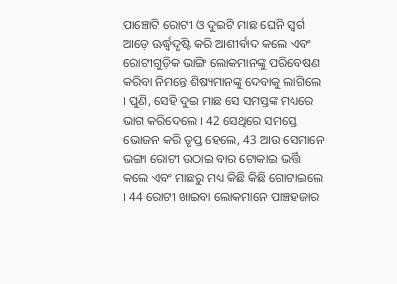ପାଞ୍ଚୋଟି ରୋଟୀ ଓ ଦୁଇଟି ମାଛ ଘେନି ସ୍ଵର୍ଗ ଆଡ଼େ ଊର୍ଦ୍ଧ୍ଵଦୃଷ୍ଟି କରି ଆଶୀର୍ବାଦ କଲେ ଏବଂ ରୋଟୀଗୁଡ଼ିକ ଭାଙ୍ଗି ଲୋକମାନଙ୍କୁ ପରିବେଷଣ କରିବା ନିମନ୍ତେ ଶିଷ୍ୟମାନଙ୍କୁ ଦେବାକୁ ଲାଗିଲେ । ପୁଣି, ସେହି ଦୁଇ ମାଛ ସେ ସମସ୍ତଙ୍କ ମଧ୍ୟରେ ଭାଗ କରିଦେଲେ । 42 ସେଥିରେ ସମସ୍ତେ ଭୋଜନ କରି ତୃପ୍ତ ହେଲେ, 43 ଆଉ ସେମାନେ ଭଙ୍ଗା ରୋଟୀ ଉଠାଇ ବାର ଟୋକାଇ ଭର୍ତ୍ତି କଲେ ଏବଂ ମାଛରୁ ମଧ୍ୟ କିଛି କିଛି ଗୋଟାଇଲେ । 44 ରୋଟୀ ଖାଇବା ଲୋକମାନେ ପାଞ୍ଚହଜାର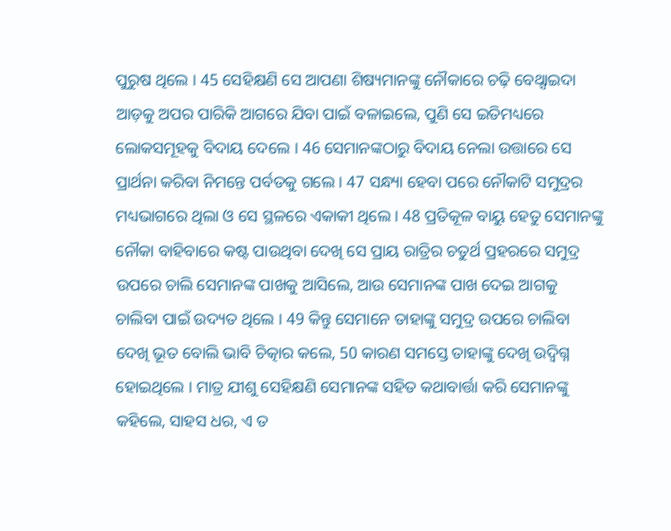ପୁରୁଷ ଥିଲେ । 45 ସେହିକ୍ଷଣି ସେ ଆପଣା ଶିଷ୍ୟମାନଙ୍କୁ ନୌକାରେ ଚଢ଼ି ବେଥ୍ସାଇଦା ଆଡ଼କୁ ଅପର ପାରିକି ଆଗରେ ଯିବା ପାଇଁ ବଳାଇଲେ, ପୁଣି ସେ ଇତିମଧ୍ୟରେ ଲୋକସମୂହକୁ ବିଦାୟ ଦେଲେ । 46 ସେମାନଙ୍କଠାରୁ ବିଦାୟ ନେଲା ଉତ୍ତାରେ ସେ ପ୍ରାର୍ଥନା କରିବା ନିମନ୍ତେ ପର୍ବତକୁ ଗଲେ । 47 ସନ୍ଧ୍ୟା ହେବା ପରେ ନୌକାଟି ସମୁଦ୍ରର ମଧ୍ୟଭାଗରେ ଥିଲା ଓ ସେ ସ୍ଥଳରେ ଏକାକୀ ଥିଲେ । 48 ପ୍ରତିକୂଳ ବାୟୁ ହେତୁ ସେମାନଙ୍କୁ ନୌକା ବାହିବାରେ କଷ୍ଟ ପାଉଥିବା ଦେଖି ସେ ପ୍ରାୟ ରାତ୍ରିର ଚତୁର୍ଥ ପ୍ରହରରେ ସମୁଦ୍ର ଉପରେ ଚାଲି ସେମାନଙ୍କ ପାଖକୁ ଆସିଲେ, ଆଉ ସେମାନଙ୍କ ପାଖ ଦେଇ ଆଗକୁ ଚାଲିବା ପାଇଁ ଉଦ୍ୟତ ଥିଲେ । 49 କିନ୍ତୁ ସେମାନେ ତାହାଙ୍କୁ ସମୁଦ୍ର ଉପରେ ଚାଲିବା ଦେଖି ଭୂତ ବୋଲି ଭାବି ଚିତ୍କାର କଲେ, 50 କାରଣ ସମସ୍ତେ ତାହାଙ୍କୁ ଦେଖି ଉଦ୍ବିଗ୍ନ ହୋଇଥିଲେ । ମାତ୍ର ଯୀଶୁ ସେହିକ୍ଷଣି ସେମାନଙ୍କ ସହିତ କଥାବାର୍ତ୍ତା କରି ସେମାନଙ୍କୁ କହିଲେ, ସାହସ ଧର, ଏ ତ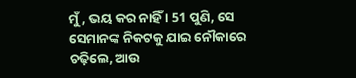ମୁଁ, ଭୟ କର ନାହିଁ । 51 ପୁଣି, ସେ ସେମାନଙ୍କ ନିକଟକୁ ଯାଇ ନୌକାରେ ଚଢ଼ିଲେ, ଆଉ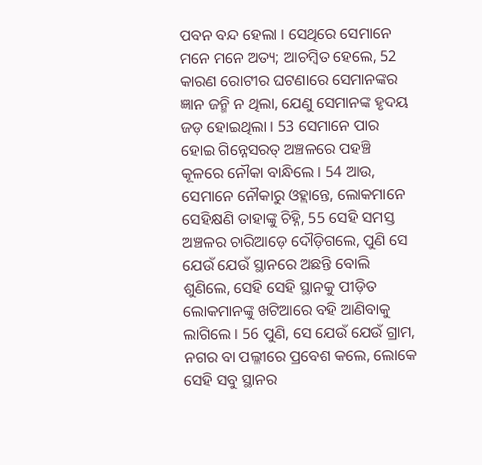ପବନ ବନ୍ଦ ହେଲା । ସେଥିରେ ସେମାନେ ମନେ ମନେ ଅତ୍ୟ; ଆଚମ୍ଵିତ ହେଲେ, 52 କାରଣ ରୋଟୀର ଘଟଣାରେ ସେମାନଙ୍କର ଜ୍ଞାନ ଜନ୍ମି ନ ଥିଲା, ଯେଣୁ ସେମାନଙ୍କ ହୃଦୟ ଜଡ଼ ହୋଇଥିଲା । 53 ସେମାନେ ପାର ହୋଇ ଗିନ୍ନେସରତ୍ ଅଞ୍ଚଳରେ ପହଞ୍ଚି କୂଳରେ ନୌକା ବାନ୍ଧିଲେ । 54 ଆଉ, ସେମାନେ ନୌକାରୁ ଓହ୍ଲାନ୍ତେ, ଲୋକମାନେ ସେହିକ୍ଷଣି ତାହାଙ୍କୁ ଚିହ୍ନି, 55 ସେହି ସମସ୍ତ ଅଞ୍ଚଳର ଚାରିଆଡ଼େ ଦୌଡ଼ିଗଲେ, ପୁଣି ସେ ଯେଉଁ ଯେଉଁ ସ୍ଥାନରେ ଅଛନ୍ତି ବୋଲି ଶୁଣିଲେ, ସେହି ସେହି ସ୍ଥାନକୁ ପୀଡ଼ିତ ଲୋକମାନଙ୍କୁ ଖଟିଆରେ ବହି ଆଣିବାକୁ ଲାଗିଲେ । 56 ପୁଣି, ସେ ଯେଉଁ ଯେଉଁ ଗ୍ରାମ, ନଗର ବା ପଲ୍ଳୀରେ ପ୍ରବେଶ କଲେ, ଲୋକେ ସେହି ସବୁ ସ୍ଥାନର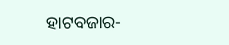ହାଟବଜାର-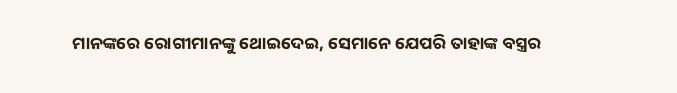ମାନଙ୍କରେ ରୋଗୀମାନଙ୍କୁ ଥୋଇଦେଇ, ସେମାନେ ଯେପରି ତାହାଙ୍କ ବସ୍ତ୍ରର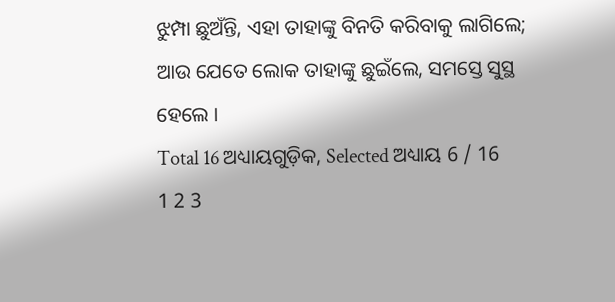ଝୁମ୍ପା ଛୁଅଁନ୍ତି, ଏହା ତାହାଙ୍କୁ ବିନତି କରିବାକୁ ଲାଗିଲେ; ଆଉ ଯେତେ ଲୋକ ତାହାଙ୍କୁ ଛୁଇଁଲେ, ସମସ୍ତେ ସୁସ୍ଥ ହେଲେ ।
Total 16 ଅଧ୍ୟାୟଗୁଡ଼ିକ, Selected ଅଧ୍ୟାୟ 6 / 16
1 2 3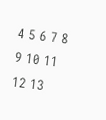4 5 6 7 8 9 10 11 12 13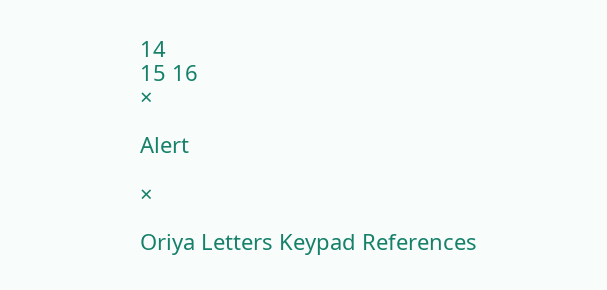14
15 16
×

Alert

×

Oriya Letters Keypad References